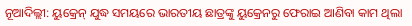ନୂଆଦିଲ୍ଲୀ: ୟୁକ୍ରେନ୍ ଯୁଦ୍ଧ ସମୟରେ ଭାରତୀୟ ଛାତ୍ରଙ୍କୁ ୟୁକ୍ରେନରୁ ଫେରାଇ ଆଣିବା କାମ ଥିଲା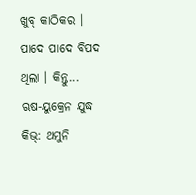ଖୁବ୍ କାଠିକର । ପାଦେ ପାଦେ ବିପଦ ଥିଲା । କିନ୍ତୁ...
ଋଷ-ୟୁକ୍ରେନ ଯୁଦ୍ଧ
କିଭ୍: ଥମୁନି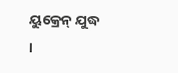ୟୁକ୍ରେନ୍ ଯୁଦ୍ଧ ।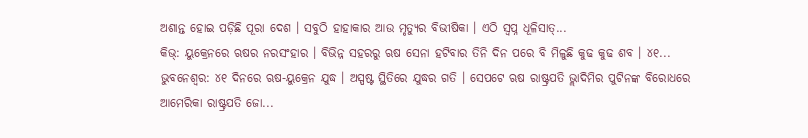ଅଶାନ୍ତ ହୋଇ ପଡ଼ିଛି ପୂରା ଦେଶ । ସବୁଠି ହାହାକାର ଆଉ ମୃତ୍ୟୁର ବିଭୀଷିକା । ଏଠି ସ୍ୱପ୍ନ ଧୂଳିସାତ୍...
କିଭ୍: ୟୁକ୍ରେନରେ ଋଷର ନରସଂହାର । ବିଭିନ୍ନ ସହରରୁ ଋଷ ସେନା ହଟିବାର ତିନି ଦିନ ପରେ ବି ମିଳୁଛି କୁଢ କୁଢ ଶବ । ୪୧...
ଭୁବନେଶ୍ୱର: ୪୧ ଦିନରେ ଋଷ-ୟୁକ୍ରେନ ଯୁଦ୍ଧ । ଅସ୍ପଷ୍ଟ ସ୍ଥିତିରେ ଯୁଦ୍ଧର ଗତି । ସେପଟେ ଋଷ ରାଷ୍ଟ୍ରପତି ଭ୍ଲାଦିମିର ପୁଟିନଙ୍କ ବିରୋଧରେ ଆମେରିକା ରାଷ୍ଟ୍ରପତି ଜୋ...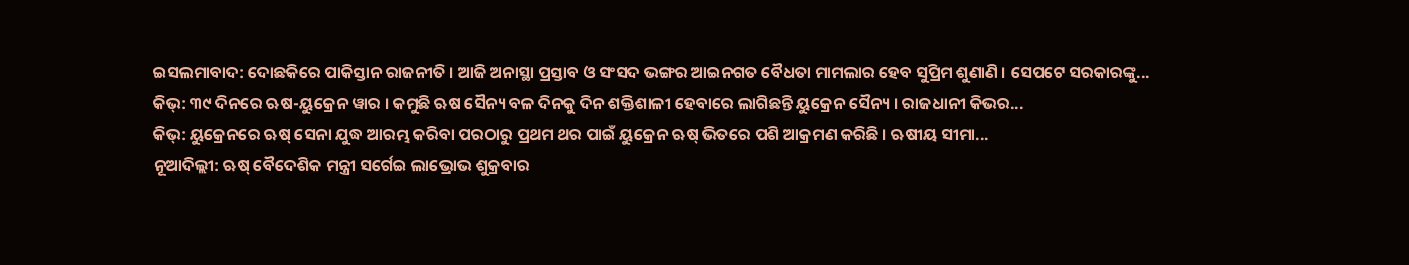ଇସଲମାବାଦ: ଦୋଛକିରେ ପାକିସ୍ତାନ ରାଜନୀତି । ଆଜି ଅନାସ୍ଥା ପ୍ରସ୍ତାବ ଓ ସଂସଦ ଭଙ୍ଗର ଆଇନଗତ ବୈଧତା ମାମଲାର ହେବ ସୁପ୍ରିମ ଶୁଣାଣି । ସେପଟେ ସରକାରଙ୍କୁ...
କିଭ୍: ୩୯ ଦିନରେ ଋଷ-ୟୁକ୍ରେନ ୱାର । କମୁଛି ଋଷ ସୈନ୍ୟ ବଳ ଦିନକୁ ଦିନ ଶକ୍ତିଶାଳୀ ହେବାରେ ଲାଗିଛନ୍ତି ୟୁକ୍ରେନ ସୈନ୍ୟ । ରାଜଧାନୀ କିଭର...
କିଭ୍: ୟୁକ୍ରେନରେ ଋଷ୍ ସେନା ଯୁଦ୍ଧ ଆରମ୍ଭ କରିବା ପରଠାରୁ ପ୍ରଥମ ଥର ପାଇଁ ୟୁକ୍ରେନ ଋଷ୍ ଭିତରେ ପଶି ଆକ୍ରମଣ କରିଛି । ଋଷୀୟ ସୀମା...
ନୂଆଦିଲ୍ଲୀ: ଋଷ୍ ବୈଦେଶିକ ମନ୍ତ୍ରୀ ସର୍ଗେଇ ଲାଭ୍ରୋଭ ଶୁକ୍ରବାର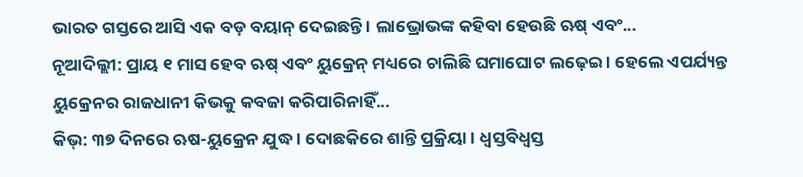ଭାରତ ଗସ୍ତରେ ଆସି ଏକ ବଡ଼ ବୟାନ୍ ଦେଇଛନ୍ତି । ଲାଭ୍ରୋଭଙ୍କ କହିବା ହେଉଛି ଋଷ୍ ଏବଂ...
ନୂଆଦିଲ୍ଲୀ: ପ୍ରାୟ ୧ ମାସ ହେବ ଋଷ୍ ଏବଂ ୟୁକ୍ରେନ୍ ମଧ୍ୟରେ ଚାଲିଛି ଘମାଘୋଟ ଲଢ଼େଇ । ହେଲେ ଏପର୍ଯ୍ୟନ୍ତ ୟୁକ୍ରେନର ରାଜଧାନୀ କିଭକୁ କବଜା କରିପାରିନାହିଁ...
କିଭ୍: ୩୭ ଦିନରେ ଋଷ-ୟୁକ୍ରେନ ଯୁଦ୍ଧ । ଦୋଛକିରେ ଶାନ୍ତି ପ୍ରକ୍ରିୟା । ଧ୍ୱସ୍ତବିଧ୍ୱସ୍ତ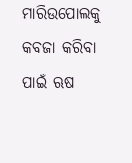ମାରିଉପୋଲକୁ କବଜା କରିବା ପାଇଁ ଋଷ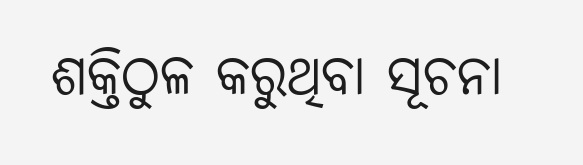ଶକ୍ତିଠୁଳ କରୁଥିବା ସୂଚନା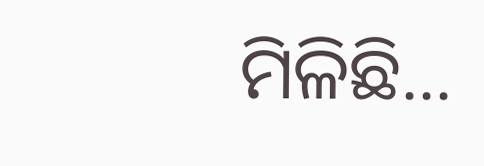ମିଳିଛି...